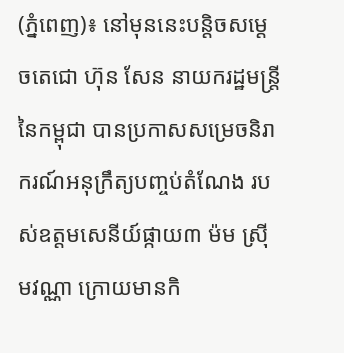(ភ្នំពេញ)៖ នៅមុននេះបន្តិចសម្តេចតេជោ ហ៊ុន សែន នាយករដ្ឋមន្រ្តីនៃកម្ពុជា បានប្រកាសសម្រេចនិរាករណ៍អនុក្រឹត្យបញ្ចប់តំណែង របស់ឧត្តមសេនីយ៍ផ្កាយ៣ ម៉ម ស្រ៊ីមវណ្ណា ក្រោយមានកិ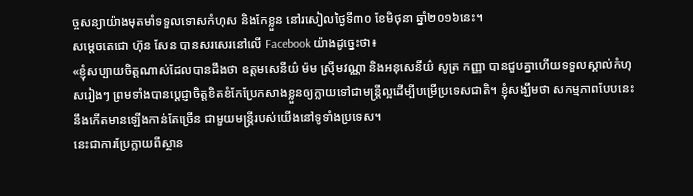ច្ចសន្យាយ៉ាងមុតមាំទទួលទោសកំហុស និងកែខ្លួន នៅរសៀលថ្ងៃទី៣០ ខែមិថុនា ឆ្នាំ២០១៦នេះ។
សម្តេចតេជោ ហ៊ុន សែន បានសរសេរនៅលើ Facebook យ៉ាងដូច្នេះថា៖
«ខ្ញុំសប្បាយចិត្តណាស់ដែលបានដឹងថា ឧត្តមសេនីយ៌ ម៉ម ស្រ៊ីមវណ្ណា និងអនុសេនីយ៌ សូត្រ កញ្ញា បានជួបគ្នាហើយទទួលស្គាល់កំហុសរៀងៗ ព្រមទាំងបានប្តេជ្ញាចិត្តខិតខំកែប្រែកសាងខ្លួនឲ្យក្លាយទៅជាមន្ត្រីល្អដើម្បីបម្រើប្រទេសជាតិ។ ខ្ញុំសង្ឃឹមថា សកម្មភាពបែបនេះ នឹងកើតមានឡើងកាន់តែច្រើន ជាមួយមន្រ្តីរបស់យើងនៅទូទាំងប្រទេស។
នេះជាការប្រែក្លាយពីស្ថាន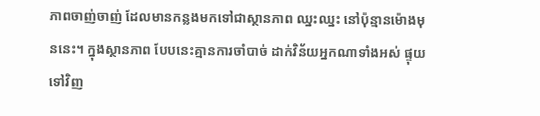ភាពចាញ់ចាញ់ ដែលមានកន្លងមកទៅជាស្ថានភាព ឈ្នះឈ្នះ នៅប៉ុន្មានម៉ោងមុននេះ។ ក្នុងស្ថានភាព បែបនេះគ្មានការចាំបាច់ ដាក់វិន័យអ្នកណាទាំងអស់ ផ្ទុយទៅវិញ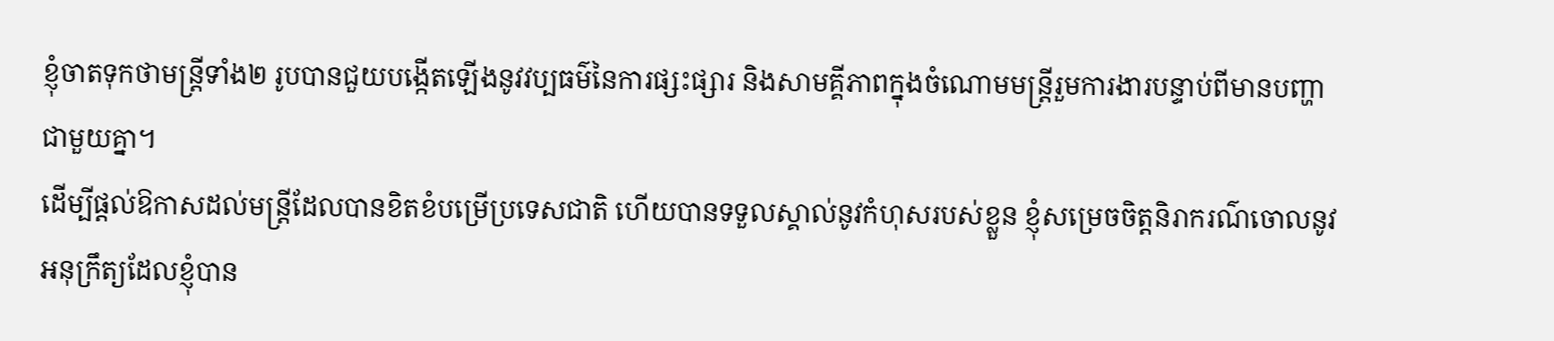ខ្ញុំចាតទុកថាមន្ត្រីទាំង២ រូបបានជួយបង្កើតឡើងនូវវប្បធម៌នៃការផ្សះផ្សារ និងសាមគ្គីភាពក្នុងចំណោមមន្ត្រីរួមការងារបន្ទាប់ពីមានបញ្ហាជាមួយគ្នា។
ដើម្បីផ្តល់ឱកាសដល់មន្រ្តីដែលបានខិតខំបម្រើប្រទេសជាតិ ហើយបានទទួលស្គាល់នូវកំហុសរបស់ខ្លួន ខ្ញុំសម្រេចចិត្តនិរាករណ៌ចោលនូវ អនុក្រឹត្យដែលខ្ញុំបាន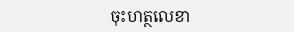ចុះហត្ថលេខា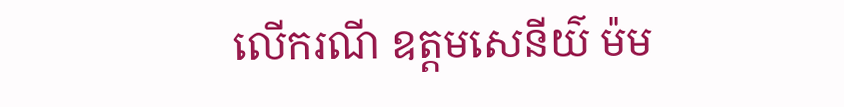លើករណី ឧត្តមសេនីយ៌ ម៉ម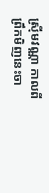ស្រ៊ីមវណ្ណា កាលពីព្រឹកមិញនេះចា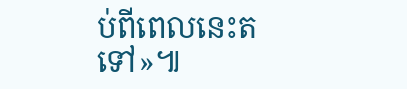ប់ពីពេលនេះតទៅ»៕